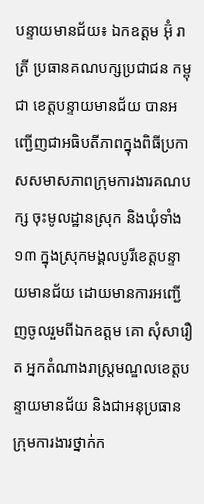បន្ទាយមានជ័យ៖ ឯកឧត្តម អ៊ុំ រាត្រី ប្រធានគណបក្សប្រជាជន កម្ពុជា ខេត្តបន្ទាយមានជ័យ បានអញ្ជើញជាអធិបតីភាពក្នុងពិធីប្រកាសសមាសភាពក្រុមការងារគណបក្ស ចុះមូលដ្ឋានស្រុក និងឃុំទាំង១៣ ក្នុងស្រុកមង្គលបូរីខេត្តបន្ទាយមានជ័យ ដោយមានការអញ្ជើញចូលរួមពីឯកឧត្តម គោ សុំសារឿត អ្នកតំណាងរាស្ត្រមណ្ឌលខេត្តបន្ទាយមានជ័យ និងជាអនុប្រធានក្រុមការងារថ្នាក់ក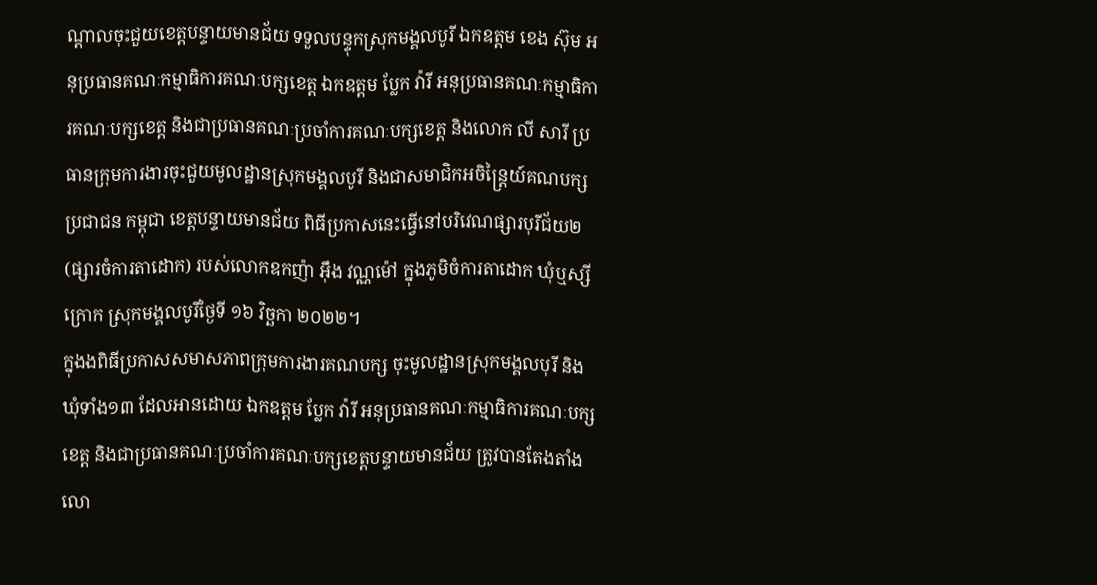ណ្តាលចុះជួយខេត្តបន្ទាយមានជ័យ ទទួលបន្ទុកស្រុកមង្គលបូរី ឯកឧត្តម ខេង ស៊ុម អនុប្រធានគណៈកម្មាធិការគណៈបក្សខេត្ត ឯកឧត្តម ប្លែក វ៉ារី អនុប្រធានគណៈកម្មាធិការគណៈបក្សខេត្ត និងជាប្រធានគណៈប្រចាំការគណៈបក្សខេត្ត និងលោក លី សារី ប្រធានក្រុមការងារចុះជួយមូលដ្ឋានស្រុកមង្គលបូរី និងជាសមាជិកអចិន្ត្រៃយ៍គណបក្សប្រជាជន កម្ពុជា ខេត្តបន្ទាយមានជ័យ ពិធីប្រកាសនេះធ្វើនៅបរិវេណផ្សារបុរីជ័យ២ (ផ្សារចំការតាដោក) របស់លោកឧកញ៉ា អុឹង វណ្ណម៉ៅ ក្នុងភូមិចំការតាដោក ឃុំឬស្សីក្រោក ស្រុកមង្គលបូរីថ្ងៃទី ១៦ វិច្ឆកា ២០២២។
ក្នុងងពិធីប្រកាសសមាសភាពក្រុមការងារគណបក្ស ចុះមូលដ្ឋានស្រុកមង្គលបុរី និងឃុំទាំង១៣ ដែលអានដោយ ឯកឧត្តម ប្លែក វ៉ារី អនុប្រធានគណៈកម្មាធិការគណៈបក្សខេត្ត និងជាប្រធានគណៈប្រចាំការគណៈបក្សខេត្តបន្ទាយមានជ័យ ត្រូវបានតែងតាំង លោ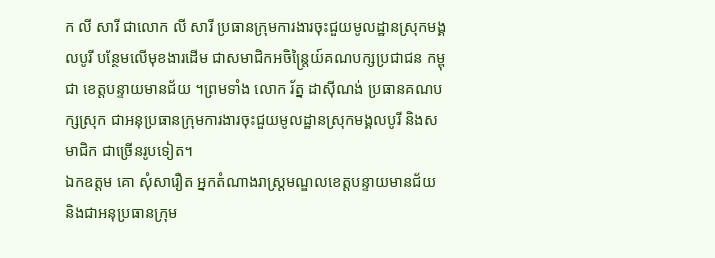ក លី សារី ជាលោក លី សារី ប្រធានក្រុមការងារចុះជួយមូលដ្ឋានស្រុកមង្គលបូរី បន្ថែមលើមុខងារដើម ជាសមាជិកអចិន្ត្រៃយ៍គណបក្សប្រជាជន កម្ពុជា ខេត្តបន្ទាយមានជ័យ ។ព្រមទាំង លោក រ័ត្ន ដាស៊ីណង់ ប្រធានគណបក្សស្រុក ជាអនុប្រធានក្រុមការងារចុះជួយមូលដ្ឋានស្រុកមង្គលបូរី និងសមាជិក ជាច្រើនរូបទៀត។
ឯកឧត្តម គោ សុំសារឿត អ្នកតំណាងរាស្ត្រមណ្ឌលខេត្តបន្ទាយមានជ័យ និងជាអនុប្រធានក្រុម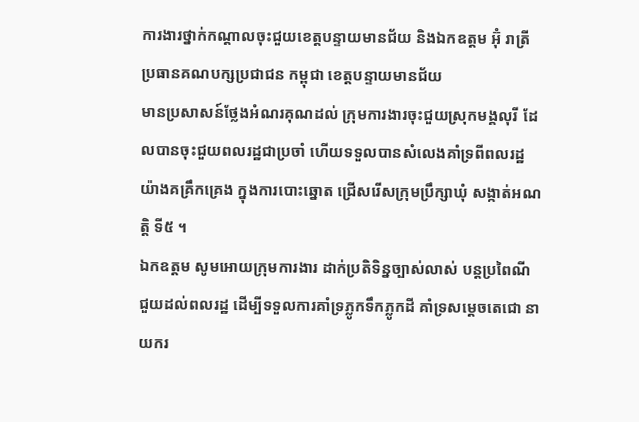ការងារថ្នាក់កណ្តាលចុះជួយខេត្តបន្ទាយមានជ័យ និងឯកឧត្តម អ៊ុំ រាត្រី ប្រធានគណបក្សប្រជាជន កម្ពុជា ខេត្តបន្ទាយមានជ័យ
មានប្រសាសន៍ថ្លែងអំណរគុណដល់ ក្រុមការងារចុះជួយស្រុកមង្គលុរី ដែលបានចុះជួយពលរដ្ឋជាប្រចាំ ហើយទទួលបានសំលេងគាំទ្រពីពលរដ្ឋ យ៉ាងគគ្រឹកគ្រេង ក្នុងការបោះឆ្នោត ជ្រើសរើសក្រុមប្រឹក្សាឃុំ សង្កាត់អណត្តិ ទី៥ ។
ឯកឧត្តម សូមអោយក្រុមការងារ ដាក់ប្រតិទិន្នច្បាស់លាស់ បន្តប្រពៃណីជួយដល់ពលរដ្ឋ ដើម្បីទទួលការគាំទ្រភ្លូកទឹកភ្លូកដី គាំទ្រសម្ដេចតេជោ នាយករ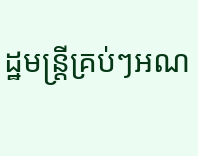ដ្ឋមន្ត្រីគ្រប់ៗអណ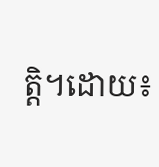ត្តិ។ដោយ៖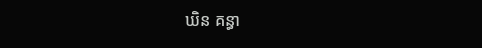ឃិន គន្ធា